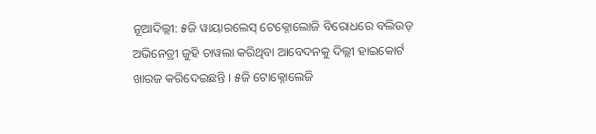ନୂଆଦିଲ୍ଲୀ: ୫ଜି ୱାୟାରଲେସ୍ ଟେକ୍ନୋଲୋଜି ବିରୋଧରେ ବଲିଉଡ୍ ଅଭିନେତ୍ରୀ ଜୁହି ଚାୱଲା କରିଥିବା ଆବେଦନକୁ ଦିଲ୍ଲୀ ହାଇକୋର୍ଟ ଖାରଜ କରିଦେଇଛନ୍ତି । ୫ଜି ଟୋକ୍ନୋଲେଜି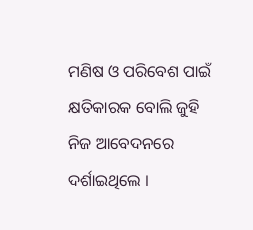ମଣିଷ ଓ ପରିବେଶ ପାଇଁ କ୍ଷତିକାରକ ବୋଲି ଜୁହି ନିଜ ଆବେଦନରେ ଦର୍ଶାଇଥିଲେ ।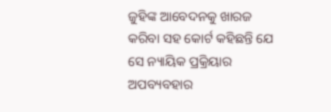ଜୁହିଙ୍କ ଆବେଦନକୁ ଖାରଜ କରିବା ସହ କୋର୍ଟ କହିଛନ୍ତି ଯେ ସେ ନ୍ୟାୟିକ ପ୍ରକ୍ରିୟାର ଅପବ୍ୟବହାର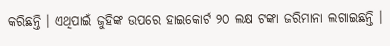କରିଛନ୍ତି । ଏଥିପାଇଁ ଜୁହିଙ୍କ ଉପରେ ହାଇକୋର୍ଟ ୨୦ ଲକ୍ଷ ଟଙ୍କା ଜରିମାନା ଲଗାଇଛନ୍ତି ।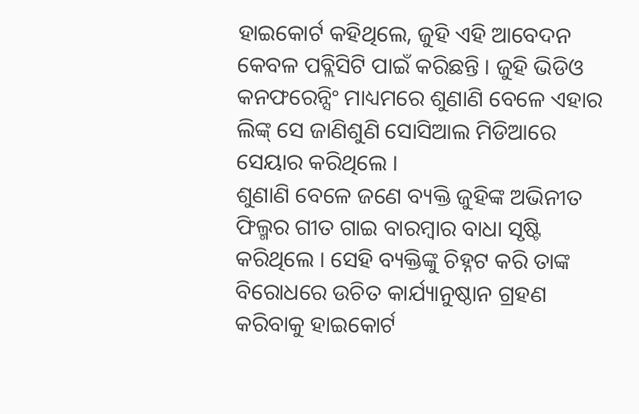ହାଇକୋର୍ଟ କହିଥିଲେ, ଜୁହି ଏହି ଆବେଦନ କେବଳ ପବ୍ଲିସିଟି ପାଇଁ କରିଛନ୍ତି । ଜୁହି ଭିଡିଓ କନଫରେନ୍ସିଂ ମାଧ୍ୟମରେ ଶୁଣାଣି ବେଳେ ଏହାର ଲିଙ୍କ୍ ସେ ଜାଣିଶୁଣି ସୋସିଆଲ ମିଡିଆରେ ସେୟାର କରିଥିଲେ ।
ଶୁଣାଣି ବେଳେ ଜଣେ ବ୍ୟକ୍ତି ଜୁହିଙ୍କ ଅଭିନୀତ ଫିଲ୍ମର ଗୀତ ଗାଇ ବାରମ୍ବାର ବାଧା ସୃଷ୍ଟି କରିଥିଲେ । ସେହି ବ୍ୟକ୍ତିଙ୍କୁ ଚିହ୍ନଟ କରି ତାଙ୍କ ବିରୋଧରେ ଉଚିତ କାର୍ଯ୍ୟାନୁଷ୍ଠାନ ଗ୍ରହଣ କରିବାକୁ ହାଇକୋର୍ଟ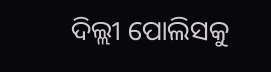ଦିଲ୍ଲୀ ପୋଲିସକୁ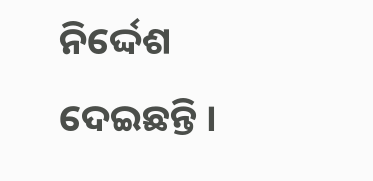ନିର୍ଦ୍ଦେଶ ଦେଇଛନ୍ତି ।